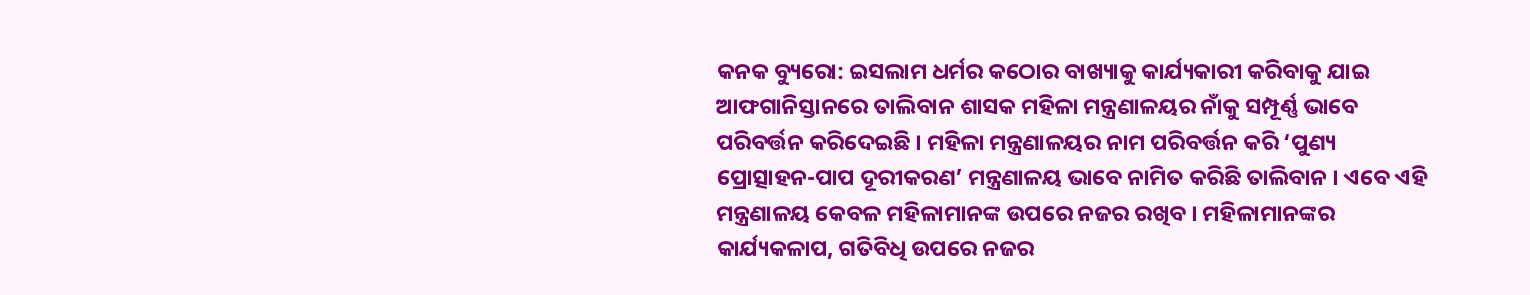କନକ ବ୍ୟୁରୋ: ଇସଲାମ ଧର୍ମର କଠୋର ବାଖ୍ୟାକୁ କାର୍ଯ୍ୟକାରୀ କରିବାକୁ ଯାଇ ଆଫଗାନିସ୍ତାନରେ ତାଲିବାନ ଶାସକ ମହିଳା ମନ୍ତ୍ରଣାଳୟର ନାଁକୁ ସମ୍ପୂର୍ଣ୍ଣ ଭାବେ ପରିବର୍ତ୍ତନ କରିଦେଇଛି । ମହିଳା ମନ୍ତ୍ରଣାଳୟର ନାମ ପରିବର୍ତ୍ତନ କରି ‘ପୁଣ୍ୟ ପ୍ରୋତ୍ସାହନ-ପାପ ଦୂରୀକରଣ’ ମନ୍ତ୍ରଣାଳୟ ଭାବେ ନାମିତ କରିଛି ତାଲିବାନ । ଏବେ ଏହି ମନ୍ତ୍ରଣାଳୟ କେବଳ ମହିଳାମାନଙ୍କ ଉପରେ ନଜର ରଖିବ । ମହିଳାମାନଙ୍କର କାର୍ଯ୍ୟକଳାପ, ଗତିବିଧି ଉପରେ ନଜର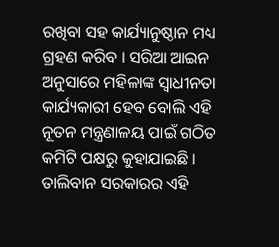ରଖିବା ସହ କାର୍ଯ୍ୟାନୁଷ୍ଠାନ ମଧ୍ୟ ଗ୍ରହଣ କରିବ । ସରିଆ ଆଇନ ଅନୁସାରେ ମହିଳାଙ୍କ ସ୍ୱାଧୀନତା କାର୍ଯ୍ୟକାରୀ ହେବ ବୋଲି ଏହି ନୂତନ ମନ୍ତ୍ରଣାଳୟ ପାଇଁ ଗଠିତ କମିଟି ପକ୍ଷରୁ କୁହାଯାଇଛି । ତାଲିବାନ ସରକାରର ଏହି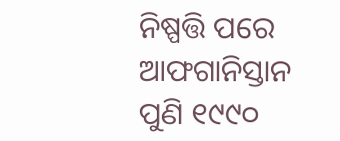ନିଷ୍ପତ୍ତି ପରେ ଆଫଗାନିସ୍ତାନ ପୁଣି ୧୯୯୦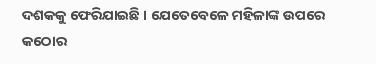ଦଶକକୁ ଫେରିଯାଇଛି । ଯେତେବେଳେ ମହିଳାଙ୍କ ଉପରେ କଠୋର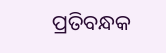ପ୍ରତିବନ୍ଧକ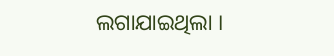ଲଗାଯାଇଥିଲା ।